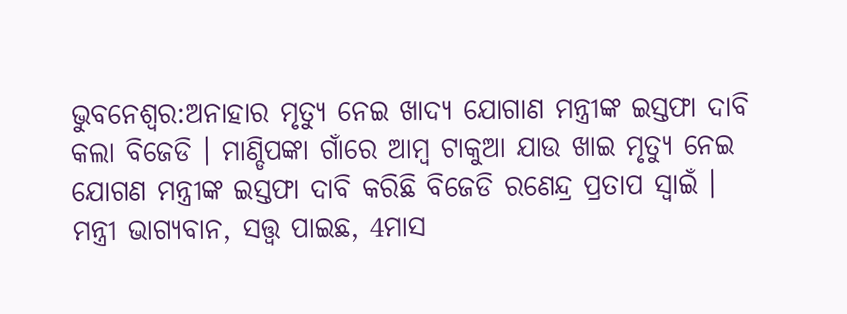ଭୁବନେଶ୍ୱର:ଅନାହାର ମୃତ୍ୟୁ ନେଇ ଖାଦ୍ୟ ଯୋଗାଣ ମନ୍ତ୍ରୀଙ୍କ ଇସ୍ତଫା ଦାବି କଲା ବିଜେଡି । ମାଣ୍ଡିପଙ୍କା ଗାଁରେ ଆମ୍ବ ଟାକୁଆ ଯାଉ ଖାଇ ମୃତ୍ୟୁ ନେଇ ଯୋଗଣ ମନ୍ତ୍ରୀଙ୍କ ଇସ୍ତଫା ଦାବି କରିଛି ବିଜେଡି ରଣେନ୍ଦ୍ର ପ୍ରତାପ ସ୍ୱାଇଁ ।
ମନ୍ତ୍ରୀ ଭାଗ୍ୟବାନ, ସତ୍ତ୍ୱ ପାଇଛ, 4ମାସ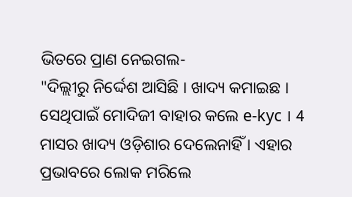ଭିତରେ ପ୍ରାଣ ନେଇଗଲ-
"ଦିଲ୍ଲୀରୁ ନିର୍ଦ୍ଦେଶ ଆସିଛି । ଖାଦ୍ୟ କମାଇଛ । ସେଥିପାଇଁ ମୋଦିଜୀ ବାହାର କଲେ e-kyc । 4 ମାସର ଖାଦ୍ୟ ଓଡ଼ିଶାର ଦେଲେନାହିଁ । ଏହାର ପ୍ରଭାବରେ ଲୋକ ମରିଲେ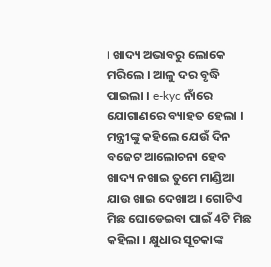। ଖାଦ୍ୟ ଅଭାବରୁ ଲୋକେ ମରିଲେ । ଆଳୁ ଦର ବୃଦ୍ଧି ପାଇଲା । e-kyc ନାଁରେ ଯୋଗାଣରେ ବ୍ୟାହତ ହେଲା । ମନ୍ତ୍ରୀଙ୍କୁ କହିଲେ ଯେଉଁ ଦିନ ବଜେଟ ଆଲୋଚନା ହେବ ଖାଦ୍ୟ ନଖାଇ ତୁମେ ମାଣ୍ଡିଆ ଯାଉ ଖାଇ ଦେଖାଅ । ଗୋଟିଏ ମିଛ ଘୋଡେଇବା ପାଇଁ 4ଟି ମିଛ କହିଲା । କ୍ଷୁଧାର ସୂଚକାଙ୍କ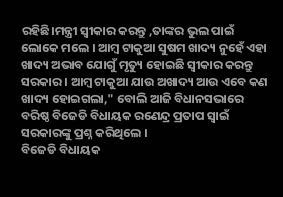ରହିଛି।ମନ୍ତ୍ରୀ ସ୍ୱୀକାର କରନ୍ତୁ ,ତାଙ୍କର ଭୁଲ ପାଇଁ ଲୋକେ ମଲେ । ଆମ୍ବ ଟାକୁଆ ସୁଷମ ଖାଦ୍ୟ ନୁହେଁ ଏହା ଖାଦ୍ୟ ଅଭାବ ଯୋଗୁଁ ମୃତ୍ୟୁ ହୋଇଛି ସ୍ୱୀକାର କରନ୍ତୁ ସରକାର । ଆମ୍ବ ଟାକୁଆ ଯାଉ ଅଖାଦ୍ୟ ଆଉ ଏବେ କଣ ଖାଦ୍ୟ ହୋଇଗଲା," ବୋଲି ଆଜି ବିଧାନସଭାରେ ବରିଷ୍ଠ ବିଜେଡି ବିଧାୟକ ରଣେନ୍ଦ୍ର ପ୍ରତାପ ସ୍ଵାଇଁ ସରକାରଙ୍କୁ ପ୍ରଶ୍ନ କରିଥିଲେ ।
ବିଜେଡି ବିଧାୟକ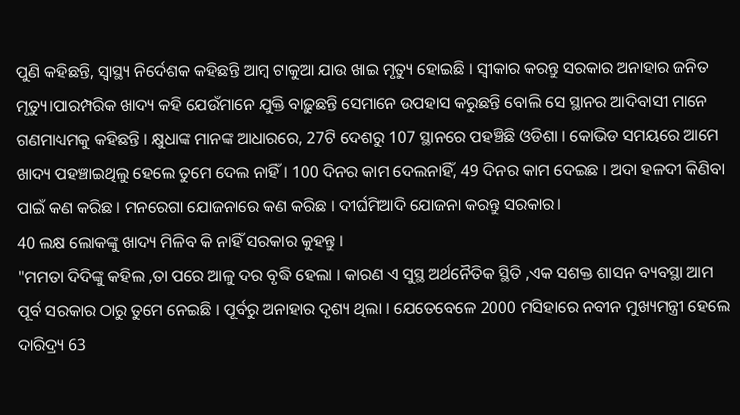ପୁଣି କହିଛନ୍ତି, ସ୍ୱାସ୍ଥ୍ୟ ନିର୍ଦେଶକ କହିଛନ୍ତି ଆମ୍ବ ଟାକୁଆ ଯାଉ ଖାଇ ମୃତ୍ୟୁ ହୋଇଛି । ସ୍ୱୀକାର କରନ୍ତୁ ସରକାର ଅନାହାର ଜନିତ ମୃତ୍ୟୁ।ପାରମ୍ପରିକ ଖାଦ୍ୟ କହି ଯେଉଁମାନେ ଯୁକ୍ତି ବାଢ଼ୁଛନ୍ତି ସେମାନେ ଉପହାସ କରୁଛନ୍ତି ବୋଲି ସେ ସ୍ଥାନର ଆଦିବାସୀ ମାନେ ଗଣମାଧ୍ୟମକୁ କହିଛନ୍ତି । କ୍ଷୁଧାଙ୍କ ମାନଙ୍କ ଆଧାରରେ, 27ଟି ଦେଶରୁ 107 ସ୍ଥାନରେ ପହଞ୍ଚିଛି ଓଡିଶା । କୋଭିଡ ସମୟରେ ଆମେ ଖାଦ୍ୟ ପହଞ୍ଚାଇଥିଲୁ ହେଲେ ତୁମେ ଦେଲ ନାହିଁ । 100 ଦିନର କାମ ଦେଲନାହିଁ, 49 ଦିନର କାମ ଦେଇଛ । ଅଦା ହଳଦୀ କିଣିବା ପାଇଁ କଣ କରିଛ । ମନରେଗା ଯୋଜନାରେ କଣ କରିଛ । ଦୀର୍ଘମିଆଦି ଯୋଜନା କରନ୍ତୁ ସରକାର।
40 ଲକ୍ଷ ଲୋକଙ୍କୁ ଖାଦ୍ୟ ମିଳିବ କି ନାହିଁ ସରକାର କୁହନ୍ତୁ ।
"ମମତା ଦିଦିଙ୍କୁ କହିଲ ,ତା ପରେ ଆଳୁ ଦର ବୃଦ୍ଧି ହେଲା । କାରଣ ଏ ସୁସ୍ଥ ଅର୍ଥନୈତିକ ସ୍ଥିତି ,ଏକ ସଶକ୍ତ ଶାସନ ବ୍ୟବସ୍ଥା ଆମ ପୂର୍ବ ସରକାର ଠାରୁ ତୁମେ ନେଇଛି । ପୂର୍ବରୁ ଅନାହାର ଦୃଶ୍ୟ ଥିଲା । ଯେତେବେଳେ 2000 ମସିହାରେ ନବୀନ ମୁଖ୍ୟମନ୍ତ୍ରୀ ହେଲେ ଦାରିଦ୍ର୍ୟ 63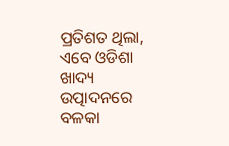ପ୍ରତିଶତ ଥିଲା, ଏବେ ଓଡିଶା ଖାଦ୍ୟ ଉତ୍ପାଦନରେ ବଳକା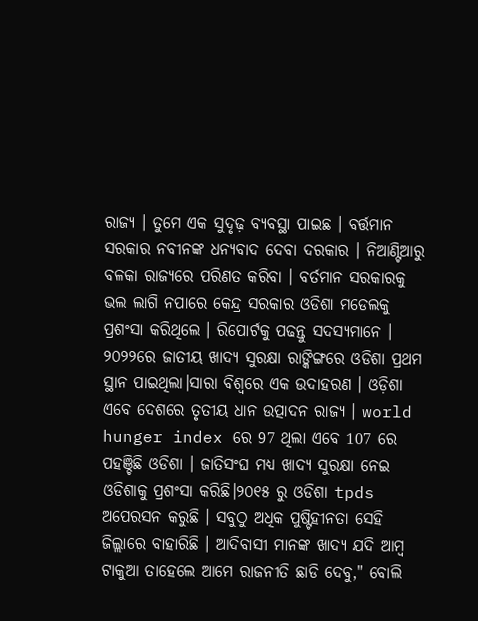ରାଜ୍ୟ । ତୁମେ ଏକ ସୁଦୃଢ଼ ବ୍ୟବସ୍ଥା ପାଇଛ । ବର୍ତ୍ତମାନ ସରକାର ନବୀନଙ୍କ ଧନ୍ୟବାଦ ଦେବା ଦରକାର । ନିଆଣ୍ଟିଆରୁ ବଳକା ରାଜ୍ୟରେ ପରିଣତ କରିବା । ବର୍ତମାନ ସରକାରକୁ ଭଲ ଲାଗି ନପାରେ କେନ୍ଦ୍ର ସରକାର ଓଡିଶା ମଡେଲକୁ ପ୍ରଶଂସା କରିଥିଲେ । ରିପୋର୍ଟକୁ ପଢନ୍ତୁ ସଦସ୍ୟମାନେ । ୨୦୨୨ରେ ଜାତୀୟ ଖାଦ୍ୟ ସୁରକ୍ଷା ରାଙ୍କିଙ୍ଗରେ ଓଡିଶା ପ୍ରଥମ ସ୍ଥାନ ପାଇଥିଲା।ସାରା ବିଶ୍ୱରେ ଏକ ଉଦାହରଣ । ଓଡ଼ିଶା ଏବେ ଦେଶରେ ତୃତୀୟ ଧାନ ଉତ୍ପାଦନ ରାଜ୍ୟ । world hunger index ରେ 97 ଥିଲା ଏବେ 107 ରେ ପହଞ୍ଚିଛି ଓଡିଶା । ଜାତିସଂଘ ମଧ୍ୟ ଖାଦ୍ୟ ସୁରକ୍ଷା ନେଇ ଓଡିଶାକୁ ପ୍ରଶଂସା କରିଛି।୨୦୧୫ ରୁ ଓଡିଶା tpds ଅପେରସନ କରୁଛି । ସବୁଠୁ ଅଧିକ ପୁଷ୍ଟିହୀନତା ସେହି ଜିଲ୍ଲାରେ ବାହାରିଛି । ଆଦିବାସୀ ମାନଙ୍କ ଖାଦ୍ୟ ଯଦି ଆମ୍ବ ଟାକୁଆ ତାହେଲେ ଆମେ ରାଜନୀତି ଛାଡି ଦେବୁ," ବୋଲି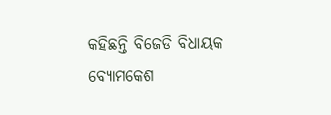କହିଛନ୍ତି ବିଜେଡି ବିଧାୟକ ବ୍ୟୋମକେଶ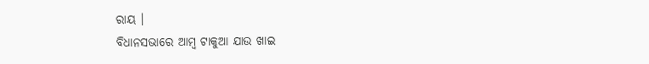ରାୟ ।
ବିଧାନସଭାରେ ଆମ୍ବ ଟାକୁଆ ଯାଉ ଖାଇ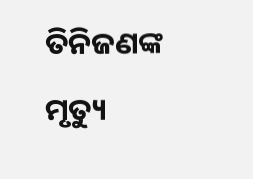ତିନିଜଣଙ୍କ ମୃତ୍ୟୁ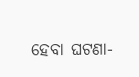ହେବା ଘଟଣା-